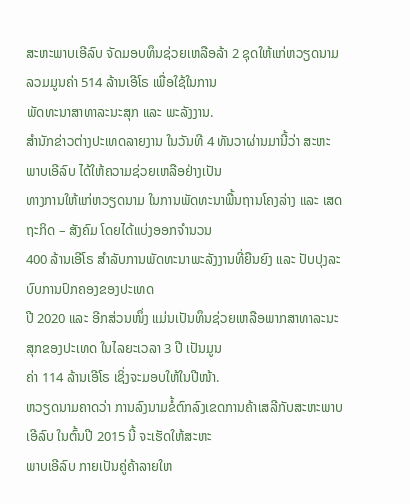ສະຫະພາບເອີລົບ ຈັດມອບທຶນຊ່ວຍເຫລືອລ້າ 2 ຊຸດໃຫ້ແກ່ຫວຽດນາມ ລວມມູນຄ່າ 514 ລ້ານເອີໂຣ ເພື່ອໃຊ້ໃນການ
ພັດທະນາສາທາລະນະສຸກ ແລະ ພະລັງງານ.
ສຳນັກຂ່າວຕ່າງປະເທດລາຍງານ ໃນວັນທີ 4 ທັນວາຜ່ານມານີ້ວ່າ ສະຫະພາບເອີລົບ ໄດ້ໃຫ້ຄວາມຊ່ວຍເຫລືອຢ່າງເປັນ
ທາງການໃຫ້ແກ່ຫວຽດນາມ ໃນການພັດທະນາພື້ນຖານໂຄງລ່າງ ແລະ ເສດຖະກິດ – ສັງຄົມ ໂດຍໄດ້ແບ່ງອອກຈຳນວນ
400 ລ້ານເອີໂຣ ສຳລັບການພັດທະນາພະລັງງານທີ່ຍືນຍົງ ແລະ ປັບປຸງລະບົບການປົກຄອງຂອງປະເທດ
ປີ 2020 ແລະ ອີກສ່ວນໜຶ່ງ ແມ່ນເປັນທຶນຊ່ວຍເຫລືອພາກສາທາລະນະສຸກຂອງປະເທດ ໃນໄລຍະເວລາ 3 ປີ ເປັນມູນ
ຄ່າ 114 ລ້ານເອີໂຣ ເຊິ່ງຈະມອບໃຫ້ໃນປີໜ້າ.
ຫວຽດນາມຄາດວ່າ ການລົງນາມຂໍ້ຕົກລົງເຂດການຄ້າເສລີກັບສະຫະພາບເອີລົບ ໃນຕົ້ນປີ 2015 ນີ້ ຈະເຮັດໃຫ້ສະຫະ
ພາບເອີລົບ ກາຍເປັນຄູ່ຄ້າລາຍໃຫ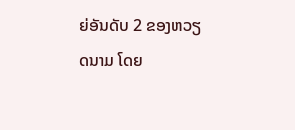ຍ່ອັນດັບ 2 ຂອງຫວຽດນາມ ໂດຍ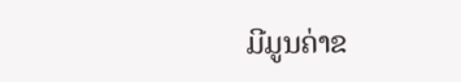ມີມູນຄ່າຂ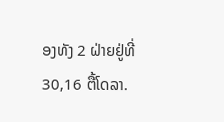ອງທັງ 2 ຝ່າຍຢູ່ທີ່ 30,16 ຕື້ໂດລາ.